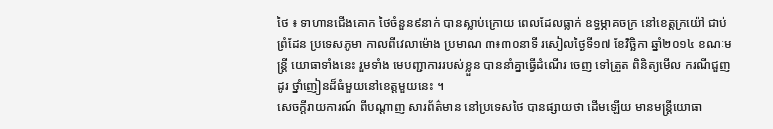ថៃ ៖ ទាហានជើងគោក ថៃចំនួន៩នាក់ បានស្លាប់ក្រោយ ពេលដែលធ្លាក់ ឧទ្ធម្ភាគចក្រ នៅខេត្តក្រយ៉ៅ ជាប់ព្រំដែន ប្រទេសភូមា កាលពីវេលាម៉ោង ប្រមាណ ៣៖៣០នាទី រសៀលថ្ងៃទី១៧ ខែវិច្ឆិកា ឆ្នាំ២០១៤ ខណៈមន្រ្តី យោធាទាំងនេះ រួមទាំង មេបញ្ជាការរបស់ខ្លួន បាននាំគ្នាធ្វើដំណើរ ចេញ ទៅត្រួត ពិនិត្យមើល ករណីជួញដូរ ថ្នាំញៀនដ៏ធំមួយនៅខេត្តមួយនេះ ។
សេចក្តីរាយការណ៍ ពីបណ្តាញ សារព័ត៌មាន នៅប្រទេសថៃ បានផ្សាយថា ដើមឡើយ មានមន្រ្តីយោធា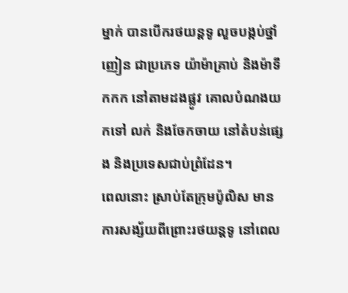ម្នាក់ បានបើករថយន្តទូ លួចបង្កប់ថ្នាំញៀន ជាប្រភេទ យ៉ាម៉ាគ្រាប់ និងម៉ាទឹកកក នៅតាមដងផ្លូវ គោលបំណងយកទៅ លក់ និងចែកចាយ នៅតំបន់ផ្សេង និងប្រទេសជាប់ព្រំដែន។
ពេលនោះ ស្រាប់តែក្រុមប៉ូលិស មានការសង្ស័យពីព្រោះរថយន្តទូ នៅពេល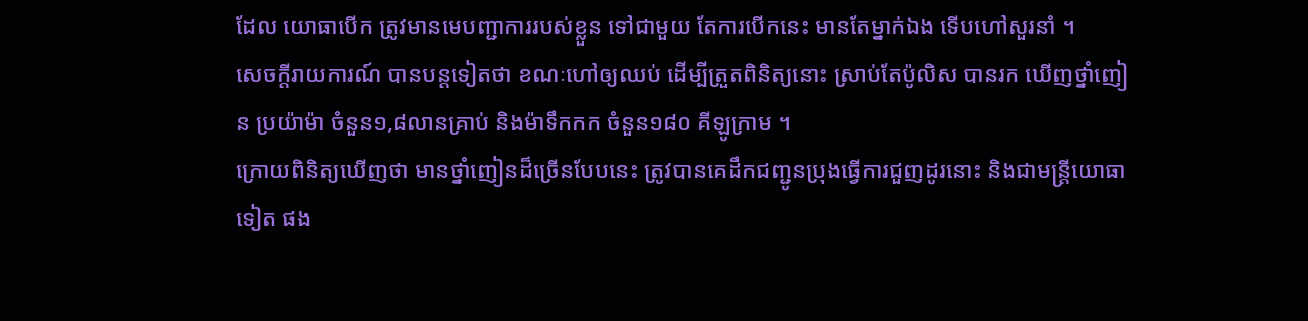ដែល យោធាបើក ត្រូវមានមេបញ្ជាការរបស់ខ្លួន ទៅជាមួយ តែការបើកនេះ មានតែម្នាក់ឯង ទើបហៅសួរនាំ ។
សេចក្តីរាយការណ៍ បានបន្តទៀតថា ខណៈហៅឲ្យឈប់ ដើម្បីត្រួតពិនិត្យនោះ ស្រាប់តែប៉ូលិស បានរក ឃើញថ្នាំញៀន ប្រយ៉ាម៉ា ចំនួន១,៨លានគ្រាប់ និងម៉ាទឹកកក ចំនួន១៨០ គីឡូក្រាម ។
ក្រោយពិនិត្យឃើញថា មានថ្នាំញៀនដ៏ច្រើនបែបនេះ ត្រូវបានគេដឹកជញ្ជូនប្រុងធ្វើការជួញដូរនោះ និងជាមន្រ្តីយោធាទៀត ផង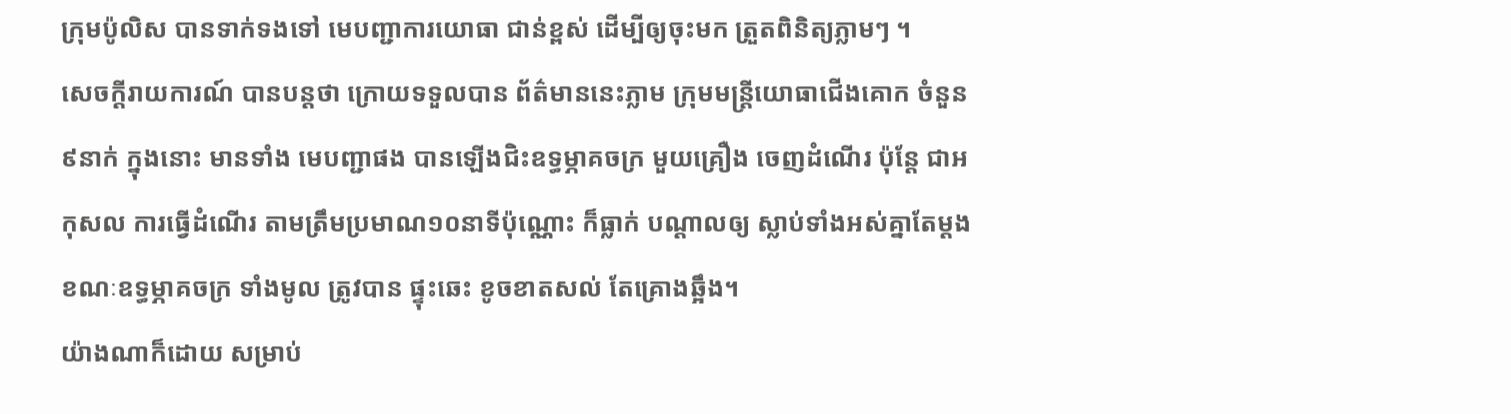ក្រុមប៉ូលិស បានទាក់ទងទៅ មេបញ្ជាការយោធា ជាន់ខ្ពស់ ដើម្បីឲ្យចុះមក ត្រួតពិនិត្យភ្លាមៗ ។
សេចក្តីរាយការណ៍ បានបន្តថា ក្រោយទទួលបាន ព័ត៌មាននេះភ្លាម ក្រុមមន្រ្តីយោធាជើងគោក ចំនួន៩នាក់ ក្នុងនោះ មានទាំង មេបញ្ជាផង បានឡើងជិះឧទ្ធម្ភាគចក្រ មួយគ្រឿង ចេញដំណើរ ប៉ុន្តែ ជាអកុសល ការធ្វើដំណើរ តាមត្រឹមប្រមាណ១០នាទីប៉ុណ្ណោះ ក៏ធ្លាក់ បណ្តាលឲ្យ ស្លាប់ទាំងអស់គ្នាតែម្តង ខណៈឧទ្ធម្ភាគចក្រ ទាំងមូល ត្រូវបាន ផ្ទុះឆេះ ខូចខាតសល់ តែគ្រោងឆ្អឹង។
យ៉ាងណាក៏ដោយ សម្រាប់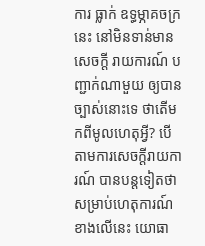ការ ធ្លាក់ ឧទ្ធម្ភាគចក្រនេះ នៅមិនទាន់មានសេចក្តី រាយការណ៍ បញ្ជាក់ណាមួយ ឲ្យបានច្បាស់នោះទេ ថាតើមកពីមូលហេតុអ្វី? បើតាមការសេចក្តីរាយការណ៍ បានបន្តទៀតថា សម្រាប់ហេតុការណ៍ ខាងលើនេះ យោធា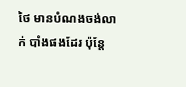ថៃ មានបំណងចង់លាក់ បាំងផងដែរ ប៉ុន្តែ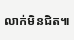លាក់មិនជិត៕